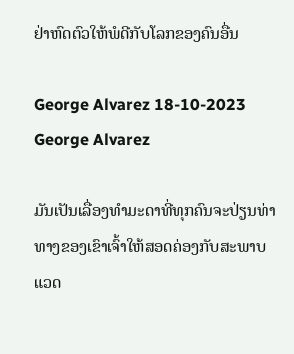ຢ່າຫົດຕົວໃຫ້ພໍດີກັບໂລກຂອງຄົນອື່ນ

George Alvarez 18-10-2023
George Alvarez

ມັນເປັນເລື່ອງທຳມະດາທີ່ທຸກຄົນຈະປ່ຽນທ່າທາງຂອງເຂົາເຈົ້າໃຫ້ສອດຄ່ອງກັບສະພາບແວດ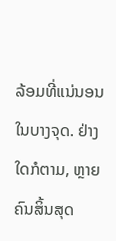ລ້ອມທີ່ແນ່ນອນໃນບາງຈຸດ. ຢ່າງໃດກໍຕາມ, ຫຼາຍຄົນສິ້ນສຸດ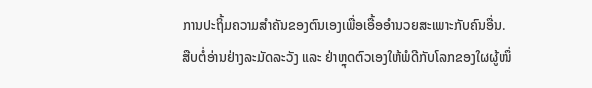ການປະຖິ້ມຄວາມສໍາຄັນຂອງຕົນເອງເພື່ອເອື້ອອໍານວຍສະເພາະກັບຄົນອື່ນ. ສືບຕໍ່ອ່ານຢ່າງລະມັດລະວັງ ແລະ ຢ່າຫຼຸດຕົວເອງໃຫ້ພໍດີກັບໂລກຂອງໃຜຜູ້ໜຶ່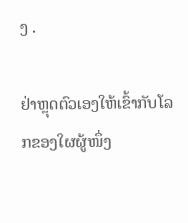ງ .

ຢ່າຫຼຸດຕົວເອງໃຫ້ເຂົ້າກັບໂລກຂອງໃຜຜູ້ໜຶ່ງ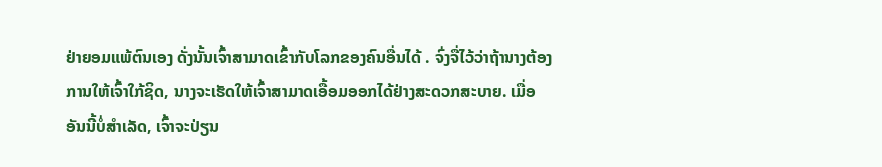ຢ່າຍອມແພ້ຕົນເອງ ດັ່ງນັ້ນເຈົ້າສາມາດເຂົ້າກັບໂລກຂອງຄົນອື່ນໄດ້ . ຈົ່ງຈື່ໄວ້ວ່າຖ້ານາງຕ້ອງການໃຫ້ເຈົ້າໃກ້ຊິດ, ນາງຈະເຮັດໃຫ້ເຈົ້າສາມາດເອື້ອມອອກໄດ້ຢ່າງສະດວກສະບາຍ. ເມື່ອອັນນີ້ບໍ່ສຳເລັດ, ເຈົ້າຈະປ່ຽນ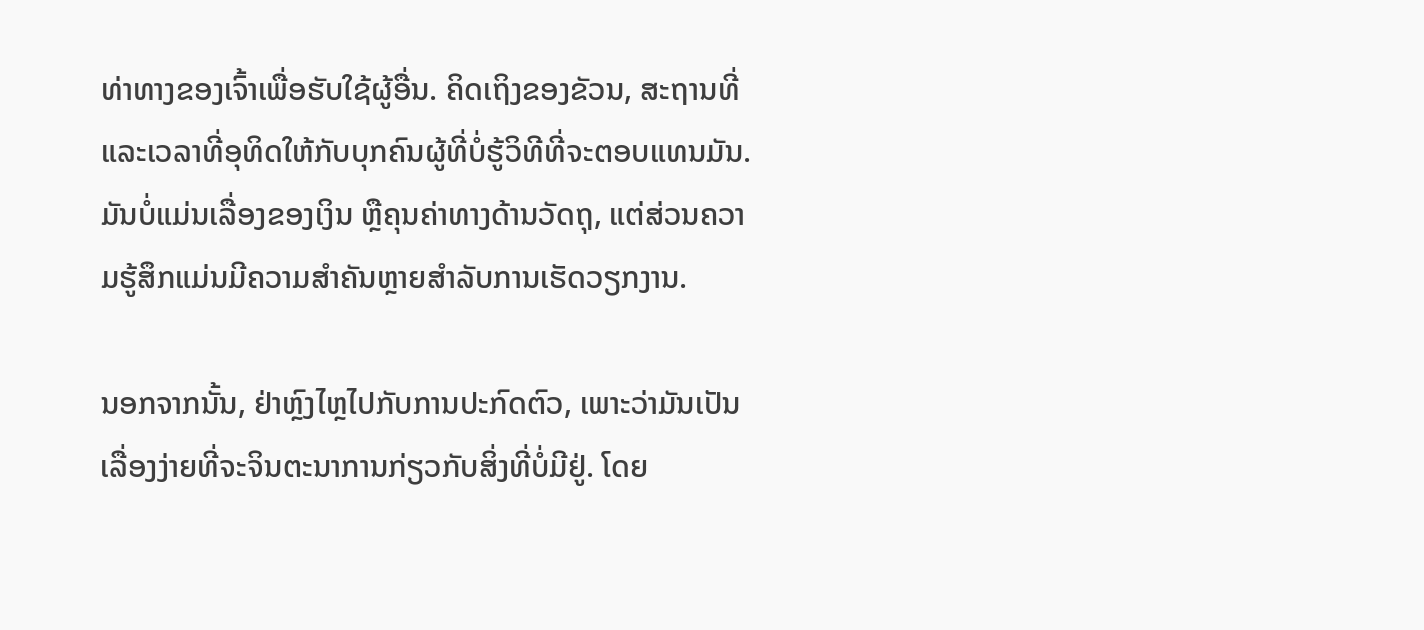ທ່າທາງຂອງເຈົ້າເພື່ອຮັບໃຊ້ຜູ້ອື່ນ. ຄິດເຖິງຂອງຂັວນ, ສະຖານທີ່ ແລະເວລາທີ່ອຸທິດໃຫ້ກັບບຸກຄົນຜູ້ທີ່ບໍ່ຮູ້ວິທີທີ່ຈະຕອບແທນມັນ. ມັນບໍ່ແມ່ນເລື່ອງຂອງເງິນ ຫຼືຄຸນຄ່າທາງດ້ານວັດຖຸ, ແຕ່ສ່ວນຄວາມຮູ້ສຶກແມ່ນມີຄວາມສຳຄັນຫຼາຍສຳລັບການເຮັດວຽກງານ.

ນອກຈາກນັ້ນ, ຢ່າຫຼົງໄຫຼໄປກັບການປະກົດຕົວ, ເພາະວ່າມັນເປັນເລື່ອງງ່າຍທີ່ຈະຈິນຕະນາການກ່ຽວກັບສິ່ງທີ່ບໍ່ມີຢູ່. ໂດຍ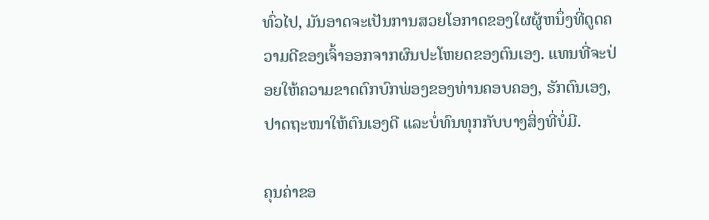ທົ່ວໄປ, ມັນອາດຈະເປັນການສວຍໂອກາດຂອງໃຜຜູ້ຫນຶ່ງທີ່ດູດຄວາມດີຂອງເຈົ້າອອກຈາກຜົນປະໂຫຍດຂອງຕົນເອງ. ແທນທີ່ຈະປ່ອຍໃຫ້ຄວາມຂາດຕົກບົກພ່ອງຂອງທ່ານຄອບຄອງ, ຮັກຕົນເອງ, ປາດຖະໜາໃຫ້ຕົນເອງດີ ແລະບໍ່ທົນທຸກກັບບາງສິ່ງທີ່ບໍ່ມີ.

ຄຸນຄ່າຂອ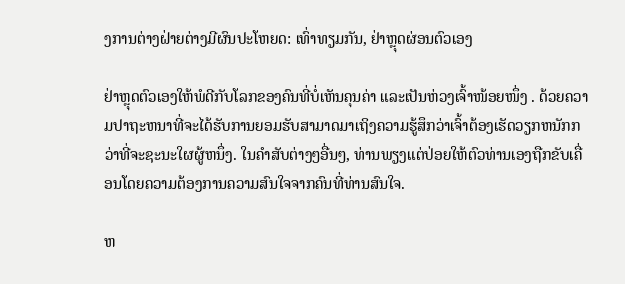ງການຕ່າງຝ່າຍຕ່າງມີຜົນປະໂຫຍດ: ເທົ່າທຽມກັນ, ຢ່າຫຼຸດຜ່ອນຕົວເອງ

ຢ່າຫຼຸດຕົວເອງໃຫ້ພໍດີກັບໂລກຂອງຄົນທີ່ບໍ່ເຫັນຄຸນຄ່າ ແລະເປັນຫ່ວງເຈົ້າໜ້ອຍໜຶ່ງ . ດ້ວຍຄວາມປາຖະຫນາທີ່ຈະໄດ້ຮັບການຍອມຮັບສາມາດມາເຖິງຄວາມຮູ້ສຶກວ່າເຈົ້າຕ້ອງເຮັດວຽກຫນັກກວ່າທີ່ຈະຊະນະໃຜຜູ້ຫນຶ່ງ. ໃນຄໍາສັບຕ່າງໆອື່ນໆ, ທ່ານພຽງແຕ່ປ່ອຍໃຫ້ຕົວທ່ານເອງຖືກຂັບເຄື່ອນໂດຍຄວາມຕ້ອງການຄວາມສົນໃຈຈາກຄົນທີ່ທ່ານສົນໃຈ.

ຫ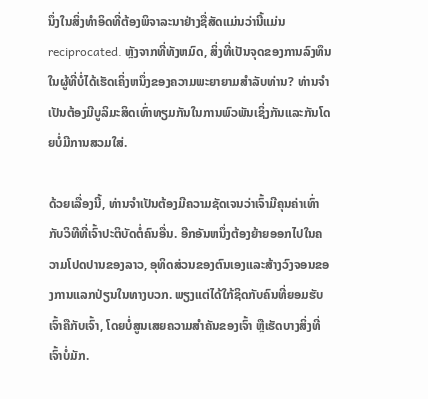ນຶ່ງໃນສິ່ງທໍາອິດທີ່ຕ້ອງພິຈາລະນາຢ່າງຊື່ສັດແມ່ນວ່ານີ້ແມ່ນ reciprocated. ຫຼັງຈາກທີ່ທັງຫມົດ, ສິ່ງທີ່ເປັນຈຸດຂອງການລົງທຶນໃນຜູ້ທີ່ບໍ່ໄດ້ເຮັດເຄິ່ງຫນຶ່ງຂອງຄວາມພະຍາຍາມສໍາລັບທ່ານ? ທ່ານຈໍາເປັນຕ້ອງມີບູລິມະສິດເທົ່າທຽມກັນໃນການພົວພັນເຊິ່ງກັນແລະກັນໂດຍບໍ່ມີການສວມໃສ່.

ດ້ວຍເລື່ອງນີ້, ທ່ານຈໍາເປັນຕ້ອງມີຄວາມຊັດເຈນວ່າເຈົ້າມີຄຸນຄ່າເທົ່າກັບວິທີທີ່ເຈົ້າປະຕິບັດຕໍ່ຄົນອື່ນ. ອີກອັນຫນຶ່ງຕ້ອງຍ້າຍອອກໄປໃນຄວາມໂປດປານຂອງລາວ, ອຸທິດສ່ວນຂອງຕົນເອງແລະສ້າງວົງຈອນຂອງການແລກປ່ຽນໃນທາງບວກ. ພຽງແຕ່ໄດ້ໃກ້ຊິດກັບຄົນທີ່ຍອມຮັບເຈົ້າຄືກັບເຈົ້າ, ໂດຍບໍ່ສູນເສຍຄວາມສຳຄັນຂອງເຈົ້າ ຫຼືເຮັດບາງສິ່ງທີ່ເຈົ້າບໍ່ມັກ.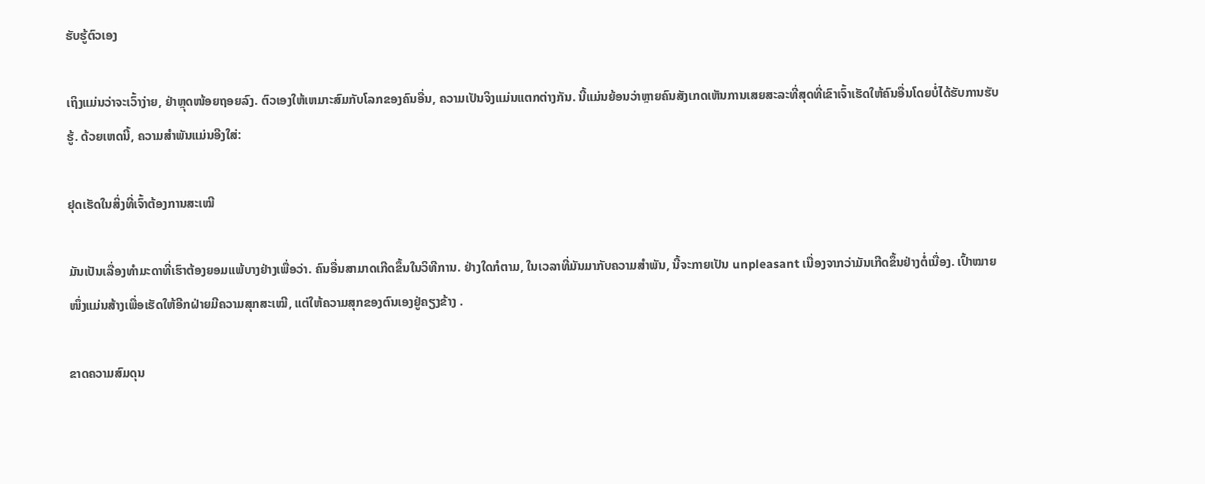ຮັບຮູ້ຕົວເອງ

ເຖິງແມ່ນວ່າຈະເວົ້າງ່າຍ, ຢ່າຫຼຸດໜ້ອຍຖອຍລົງ. ຕົວເອງໃຫ້ເຫມາະສົມກັບໂລກຂອງຄົນອື່ນ, ຄວາມເປັນຈິງແມ່ນແຕກຕ່າງກັນ. ນີ້ແມ່ນຍ້ອນວ່າຫຼາຍຄົນສັງເກດເຫັນການເສຍສະລະທີ່ສຸດທີ່ເຂົາເຈົ້າເຮັດໃຫ້ຄົນອື່ນໂດຍບໍ່ໄດ້ຮັບການຮັບຮູ້. ດ້ວຍເຫດນີ້, ຄວາມສໍາພັນແມ່ນອີງໃສ່:

ຢຸດເຮັດໃນສິ່ງທີ່ເຈົ້າຕ້ອງການສະເໝີ

ມັນເປັນເລື່ອງທຳມະດາທີ່ເຮົາຕ້ອງຍອມແພ້ບາງຢ່າງເພື່ອວ່າ. ຄົນອື່ນສາມາດເກີດຂຶ້ນໃນວິທີການ. ຢ່າງໃດກໍຕາມ, ໃນເວລາທີ່ມັນມາກັບຄວາມສໍາພັນ, ນີ້ຈະກາຍເປັນ unpleasant ເນື່ອງຈາກວ່າມັນເກີດຂຶ້ນຢ່າງຕໍ່ເນື່ອງ. ເປົ້າໝາຍໜຶ່ງແມ່ນສ້າງເພື່ອເຮັດໃຫ້ອີກຝ່າຍມີຄວາມສຸກສະເໝີ, ແຕ່ໃຫ້ຄວາມສຸກຂອງຕົນເອງຢູ່ຄຽງຂ້າງ .

ຂາດຄວາມສົມດຸນ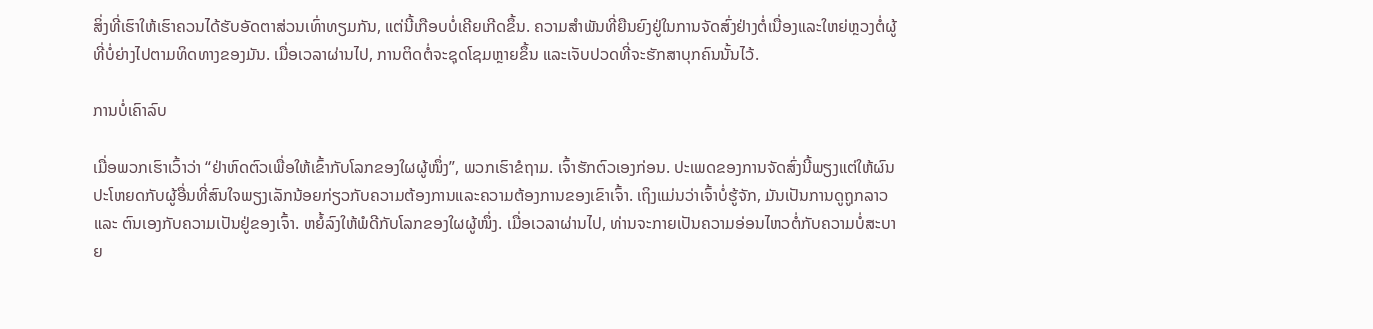ສິ່ງທີ່ເຮົາໃຫ້ເຮົາຄວນໄດ້ຮັບອັດຕາສ່ວນເທົ່າທຽມກັນ, ແຕ່ນີ້ເກືອບບໍ່ເຄີຍເກີດຂຶ້ນ. ຄວາມສໍາພັນທີ່ຍືນຍົງຢູ່ໃນການຈັດສົ່ງຢ່າງຕໍ່ເນື່ອງແລະໃຫຍ່ຫຼວງຕໍ່ຜູ້ທີ່ບໍ່ຍ່າງໄປຕາມທິດທາງຂອງມັນ. ເມື່ອເວລາຜ່ານໄປ, ການຕິດຕໍ່ຈະຊຸດໂຊມຫຼາຍຂຶ້ນ ແລະເຈັບປວດທີ່ຈະຮັກສາບຸກຄົນນັ້ນໄວ້.

ການບໍ່ເຄົາລົບ

ເມື່ອພວກເຮົາເວົ້າວ່າ “ຢ່າຫົດຕົວເພື່ອໃຫ້ເຂົ້າກັບໂລກຂອງໃຜຜູ້ໜຶ່ງ”, ພວກເຮົາຂໍຖາມ. ເຈົ້າຮັກຕົວເອງກ່ອນ. ປະເພດຂອງການຈັດສົ່ງນີ້ພຽງແຕ່ໃຫ້ຜົນປະໂຫຍດກັບຜູ້ອື່ນທີ່ສົນໃຈພຽງເລັກນ້ອຍກ່ຽວກັບຄວາມຕ້ອງການແລະຄວາມຕ້ອງການຂອງເຂົາເຈົ້າ. ເຖິງແມ່ນວ່າເຈົ້າບໍ່ຮູ້ຈັກ, ມັນເປັນການດູຖູກລາວ ແລະ ຕົນເອງກັບຄວາມເປັນຢູ່ຂອງເຈົ້າ. ຫຍໍ້ລົງໃຫ້ພໍດີກັບໂລກຂອງໃຜຜູ້ໜຶ່ງ. ເມື່ອເວລາຜ່ານໄປ, ທ່ານຈະກາຍເປັນຄວາມອ່ອນໄຫວຕໍ່ກັບຄວາມບໍ່ສະບາຍ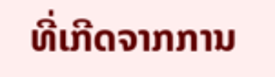ທີ່ເກີດຈາກການ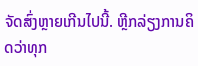ຈັດສົ່ງຫຼາຍເກີນໄປນີ້. ຫຼີກລ່ຽງການຄິດວ່າທຸກ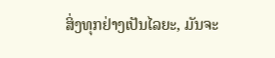ສິ່ງທຸກຢ່າງເປັນໄລຍະ, ມັນຈະ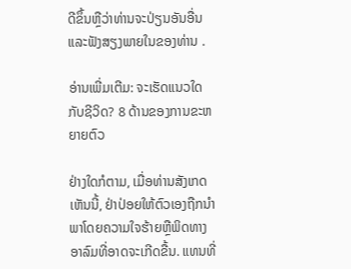ດີຂຶ້ນຫຼືວ່າທ່ານຈະປ່ຽນອັນອື່ນແລະຟັງສຽງພາຍໃນຂອງທ່ານ .

ອ່ານເພີ່ມເຕີມ: ຈະເຮັດແນວໃດກັບຊີວິດ? 8 ດ້ານຂອງການຂະຫຍາຍຕົວ

ຢ່າງໃດກໍຕາມ, ເມື່ອທ່ານສັງເກດເຫັນນີ້, ຢ່າປ່ອຍໃຫ້ຕົວເອງຖືກນໍາພາໂດຍຄວາມໃຈຮ້າຍຫຼືພິດທາງອາລົມທີ່ອາດຈະເກີດຂື້ນ. ແທນທີ່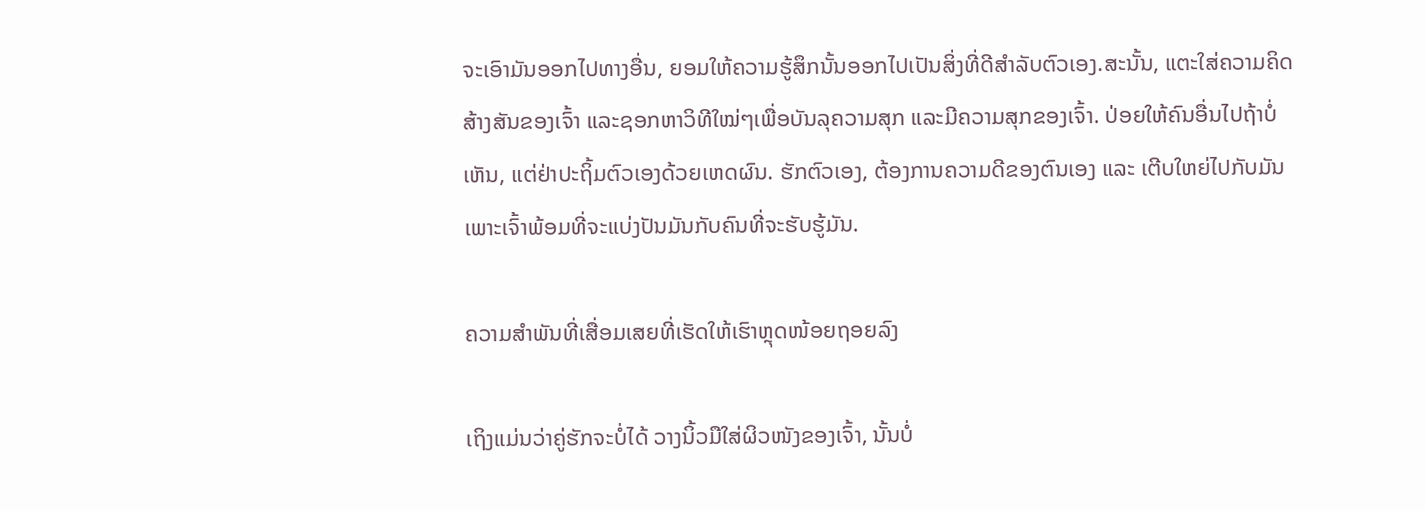ຈະເອົາມັນອອກໄປທາງອື່ນ, ຍອມໃຫ້ຄວາມຮູ້ສຶກນັ້ນອອກໄປເປັນສິ່ງທີ່ດີສຳລັບຕົວເອງ.ສະນັ້ນ, ແຕະໃສ່ຄວາມຄິດສ້າງສັນຂອງເຈົ້າ ແລະຊອກຫາວິທີໃໝ່ໆເພື່ອບັນລຸຄວາມສຸກ ແລະມີຄວາມສຸກຂອງເຈົ້າ. ປ່ອຍໃຫ້ຄົນອື່ນໄປຖ້າບໍ່ເຫັນ, ແຕ່ຢ່າປະຖິ້ມຕົວເອງດ້ວຍເຫດຜົນ. ຮັກຕົວເອງ, ຕ້ອງການຄວາມດີຂອງຕົນເອງ ແລະ ເຕີບໃຫຍ່ໄປກັບມັນ ເພາະເຈົ້າພ້ອມທີ່ຈະແບ່ງປັນມັນກັບຄົນທີ່ຈະຮັບຮູ້ມັນ.

ຄວາມສຳພັນທີ່ເສື່ອມເສຍທີ່ເຮັດໃຫ້ເຮົາຫຼຸດໜ້ອຍຖອຍລົງ

ເຖິງແມ່ນວ່າຄູ່ຮັກຈະບໍ່ໄດ້ ວາງນິ້ວມືໃສ່ຜິວໜັງຂອງເຈົ້າ, ນັ້ນບໍ່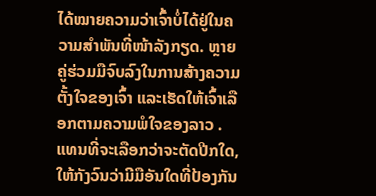ໄດ້ໝາຍຄວາມວ່າເຈົ້າບໍ່ໄດ້ຢູ່ໃນຄວາມສຳພັນທີ່ໜ້າລັງກຽດ. ຫຼາຍຄູ່ຮ່ວມມືຈົບລົງໃນການສ້າງຄວາມຕັ້ງໃຈຂອງເຈົ້າ ແລະເຮັດໃຫ້ເຈົ້າເລືອກຕາມຄວາມພໍໃຈຂອງລາວ . ແທນທີ່ຈະເລືອກວ່າຈະຕັດປີກໃດ, ໃຫ້ກັງວົນວ່າມີມືອັນໃດທີ່ປ້ອງກັນ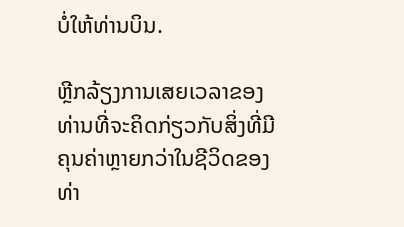ບໍ່ໃຫ້ທ່ານບິນ.

ຫຼີກລ້ຽງການເສຍເວລາຂອງທ່ານທີ່ຈະຄິດກ່ຽວກັບສິ່ງທີ່ມີຄຸນຄ່າຫຼາຍກວ່າໃນຊີວິດຂອງທ່າ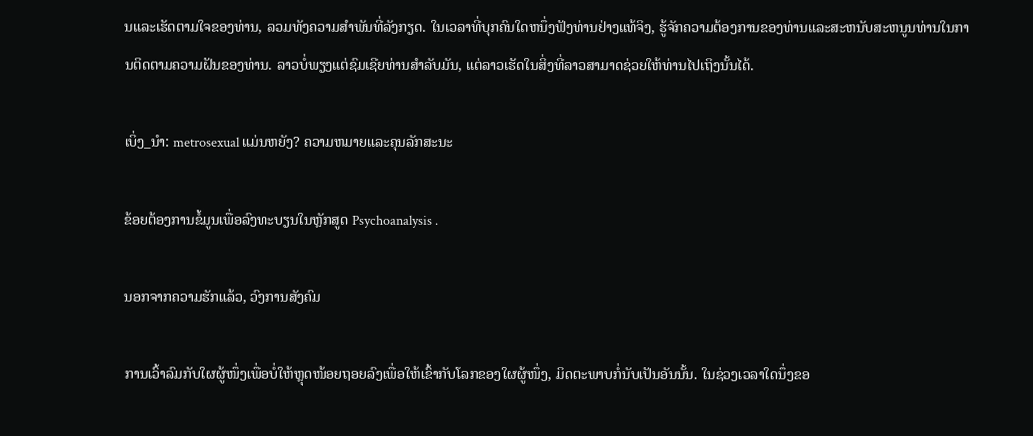ນແລະເຮັດຕາມໃຈຂອງທ່ານ, ລວມທັງຄວາມສໍາພັນທີ່ລັງກຽດ. ໃນເວລາທີ່ບຸກຄົນໃດຫນຶ່ງຟັງທ່ານຢ່າງແທ້ຈິງ, ຮູ້ຈັກຄວາມຕ້ອງການຂອງທ່ານແລະສະຫນັບສະຫນູນທ່ານໃນການຕິດຕາມຄວາມຝັນຂອງທ່ານ. ລາວບໍ່ພຽງແຕ່ຊົມເຊີຍທ່ານສໍາລັບມັນ, ແຕ່ລາວເຮັດໃນສິ່ງທີ່ລາວສາມາດຊ່ວຍໃຫ້ທ່ານໄປເຖິງນັ້ນໄດ້.

ເບິ່ງ_ນຳ: metrosexual ແມ່ນຫຍັງ? ຄວາມຫມາຍແລະຄຸນລັກສະນະ

ຂ້ອຍຕ້ອງການຂໍ້ມູນເພື່ອລົງທະບຽນໃນຫຼັກສູດ Psychoanalysis .

ນອກຈາກຄວາມຮັກແລ້ວ, ວົງການສັງຄົມ

ການເວົ້າລົມກັບໃຜຜູ້ໜຶ່ງເພື່ອບໍ່ໃຫ້ຫຼຸດໜ້ອຍຖອຍລົງເພື່ອໃຫ້ເຂົ້າກັບໂລກຂອງໃຜຜູ້ໜຶ່ງ, ມິດຕະພາບກໍ່ນັບເປັນອັນນັ້ນ. ໃນຊ່ວງເວລາໃດນຶ່ງຂອ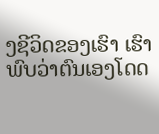ງຊີວິດຂອງເຮົາ ເຮົາພົບວ່າຕົນເອງໂດດ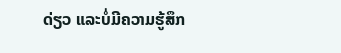ດ່ຽວ ແລະບໍ່ມີຄວາມຮູ້ສຶກ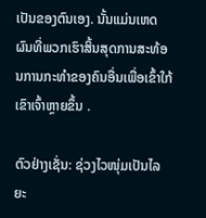ເປັນຂອງຕົນເອງ. ນັ້ນແມ່ນເຫດຜົນທີ່ພວກເຮົາສິ້ນສຸດການສະທ້ອນການກະທຳຂອງຄົນອື່ນເພື່ອເຂົ້າໃກ້ເຂົາເຈົ້າຫຼາຍຂຶ້ນ .

ຕົວຢ່າງເຊັ່ນ: ຊ່ວງໄວໜຸ່ມເປັນໄລຍະ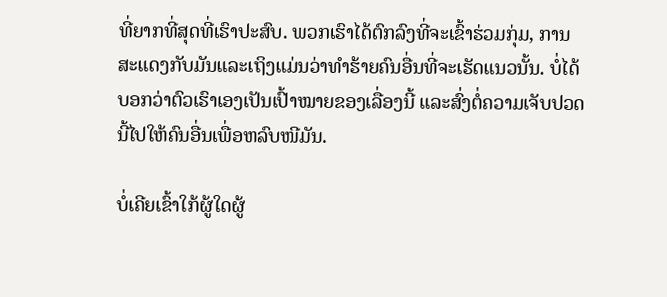ທີ່ຍາກທີ່ສຸດທີ່ເຮົາປະສົບ. ພວກເຮົາໄດ້ຕົກລົງທີ່ຈະເຂົ້າຮ່ວມກຸ່ມ, ການສະແດງກັບມັນແລະເຖິງແມ່ນວ່າທໍາຮ້າຍຄົນອື່ນທີ່ຈະເຮັດແນວນັ້ນ. ບໍ່ໄດ້ບອກວ່າຕົວເຮົາເອງເປັນເປົ້າໝາຍຂອງເລື່ອງນີ້ ແລະສົ່ງຕໍ່ຄວາມເຈັບປວດນີ້ໄປໃຫ້ຄົນອື່ນເພື່ອຫລົບໜີມັນ.

ບໍ່ເຄີຍເຂົ້າໃກ້ຜູ້ໃດຜູ້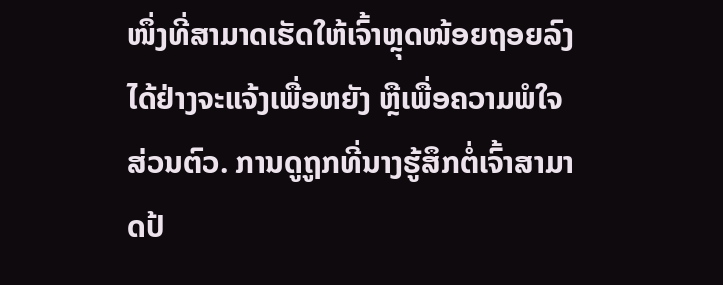ໜຶ່ງທີ່ສາມາດເຮັດໃຫ້ເຈົ້າຫຼຸດໜ້ອຍຖອຍລົງໄດ້ຢ່າງຈະແຈ້ງເພື່ອຫຍັງ ຫຼືເພື່ອຄວາມພໍໃຈສ່ວນຕົວ. ການດູຖູກທີ່ນາງຮູ້ສຶກຕໍ່ເຈົ້າສາມາດປ້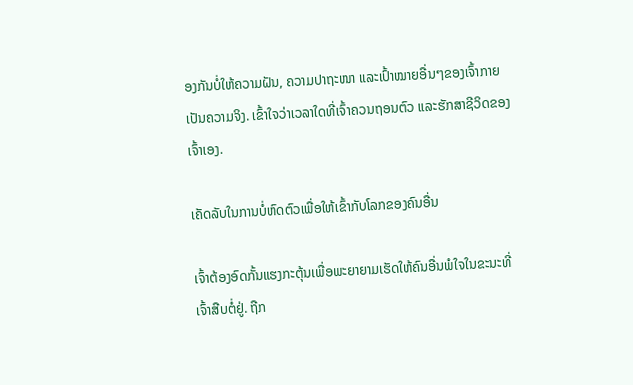ອງກັນບໍ່ໃຫ້ຄວາມຝັນ, ຄວາມປາຖະໜາ ແລະເປົ້າໝາຍອື່ນໆຂອງເຈົ້າກາຍເປັນຄວາມຈິງ. ເຂົ້າໃຈວ່າເວລາໃດທີ່ເຈົ້າຄວນຖອນຕົວ ແລະຮັກສາຊີວິດຂອງເຈົ້າເອງ.

ເຄັດລັບໃນການບໍ່ຫົດຕົວເພື່ອໃຫ້ເຂົ້າກັບໂລກຂອງຄົນອື່ນ

ເຈົ້າຕ້ອງອົດກັ້ນແຮງກະຕຸ້ນເພື່ອພະຍາຍາມເຮັດໃຫ້ຄົນອື່ນພໍໃຈໃນຂະນະທີ່ເຈົ້າສືບຕໍ່ຢູ່. ຖືກ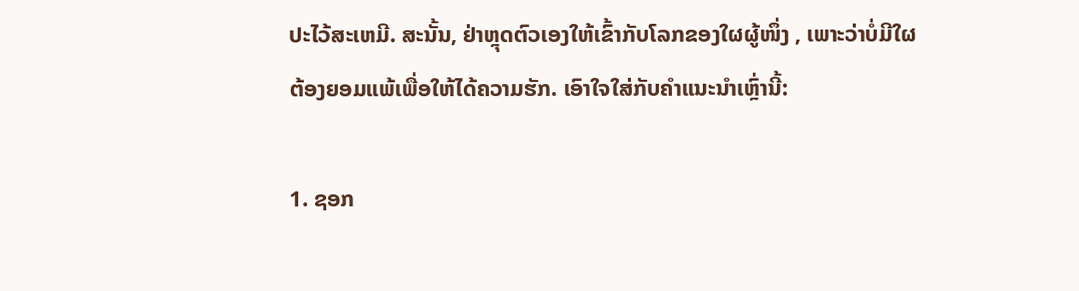ປະໄວ້ສະເຫມີ. ສະນັ້ນ, ຢ່າຫຼຸດຕົວເອງໃຫ້ເຂົ້າກັບໂລກຂອງໃຜຜູ້ໜຶ່ງ , ເພາະວ່າບໍ່ມີໃຜຕ້ອງຍອມແພ້ເພື່ອໃຫ້ໄດ້ຄວາມຮັກ. ເອົາໃຈໃສ່ກັບຄຳແນະນຳເຫຼົ່ານີ້:

1. ຊອກ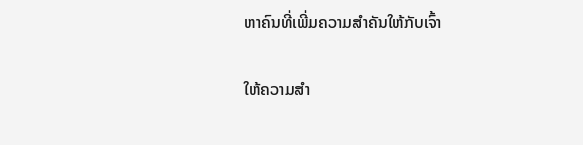ຫາຄົນທີ່ເພີ່ມຄວາມສຳຄັນໃຫ້ກັບເຈົ້າ

ໃຫ້ຄວາມສຳ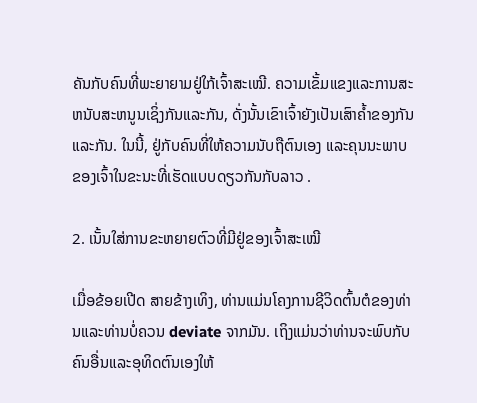ຄັນກັບຄົນທີ່ພະຍາຍາມຢູ່ໃກ້ເຈົ້າສະເໝີ. ຄວາມເຂັ້ມແຂງແລະການສະຫນັບສະຫນູນເຊິ່ງກັນແລະກັນ, ດັ່ງນັ້ນເຂົາເຈົ້າຍັງເປັນເສົາຄ້ຳຂອງກັນແລະກັນ. ໃນນີ້, ຢູ່ກັບຄົນທີ່ໃຫ້ຄວາມນັບຖືຕົນເອງ ແລະຄຸນນະພາບຂອງເຈົ້າໃນຂະນະທີ່ເຮັດແບບດຽວກັນກັບລາວ .

2. ເນັ້ນໃສ່ການຂະຫຍາຍຕົວທີ່ມີຢູ່ຂອງເຈົ້າສະເໝີ

ເມື່ອຂ້ອຍເປີດ ສາຍຂ້າງເທິງ, ທ່ານແມ່ນໂຄງການຊີວິດຕົ້ນຕໍຂອງທ່ານແລະທ່ານບໍ່ຄວນ deviate ຈາກມັນ. ເຖິງແມ່ນວ່າທ່ານຈະພົບກັບຄົນອື່ນແລະອຸທິດຕົນເອງໃຫ້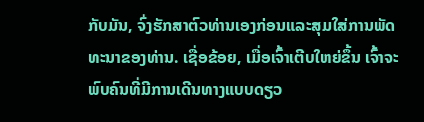ກັບມັນ, ຈົ່ງຮັກສາຕົວທ່ານເອງກ່ອນແລະສຸມໃສ່ການພັດທະນາຂອງທ່ານ. ເຊື່ອຂ້ອຍ, ເມື່ອເຈົ້າເຕີບໃຫຍ່ຂຶ້ນ ເຈົ້າຈະພົບຄົນທີ່ມີການເດີນທາງແບບດຽວ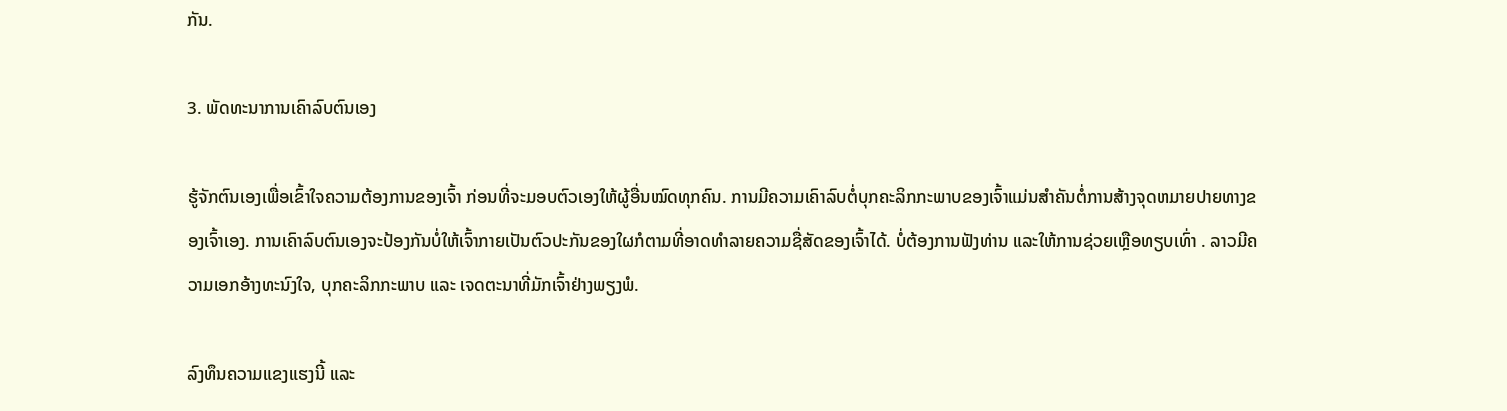ກັນ.

3. ພັດທະນາການເຄົາລົບຕົນເອງ

ຮູ້ຈັກຕົນເອງເພື່ອເຂົ້າໃຈຄວາມຕ້ອງການຂອງເຈົ້າ ກ່ອນທີ່ຈະມອບຕົວເອງໃຫ້ຜູ້ອື່ນໝົດທຸກຄົນ. ການມີຄວາມເຄົາລົບຕໍ່ບຸກຄະລິກກະພາບຂອງເຈົ້າແມ່ນສໍາຄັນຕໍ່ການສ້າງຈຸດຫມາຍປາຍທາງຂອງເຈົ້າເອງ. ການເຄົາລົບຕົນເອງຈະປ້ອງກັນບໍ່ໃຫ້ເຈົ້າກາຍເປັນຕົວປະກັນຂອງໃຜກໍຕາມທີ່ອາດທຳລາຍຄວາມຊື່ສັດຂອງເຈົ້າໄດ້. ບໍ່ຕ້ອງການຟັງທ່ານ ແລະໃຫ້ການຊ່ວຍເຫຼືອທຽບເທົ່າ . ລາວມີຄວາມເອກອ້າງທະນົງໃຈ, ບຸກຄະລິກກະພາບ ແລະ ເຈດຕະນາທີ່ມັກເຈົ້າຢ່າງພຽງພໍ.

ລົງທຶນຄວາມແຂງແຮງນີ້ ແລະ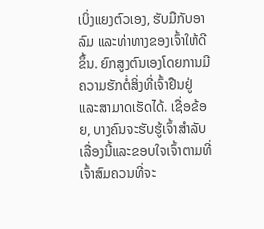ເບິ່ງແຍງຕົວເອງ, ຮັບມືກັບອາລົມ ແລະທ່າທາງຂອງເຈົ້າໃຫ້ດີຂຶ້ນ. ຍົກສູງຕົນເອງໂດຍການມີຄວາມຮັກຕໍ່ສິ່ງທີ່ເຈົ້າຢືນຢູ່ ແລະສາມາດເຮັດໄດ້. ເຊື່ອຂ້ອຍ, ບາງຄົນຈະຮັບຮູ້ເຈົ້າສໍາລັບເລື່ອງນີ້ແລະຂອບໃຈເຈົ້າຕາມທີ່ເຈົ້າສົມຄວນທີ່ຈະ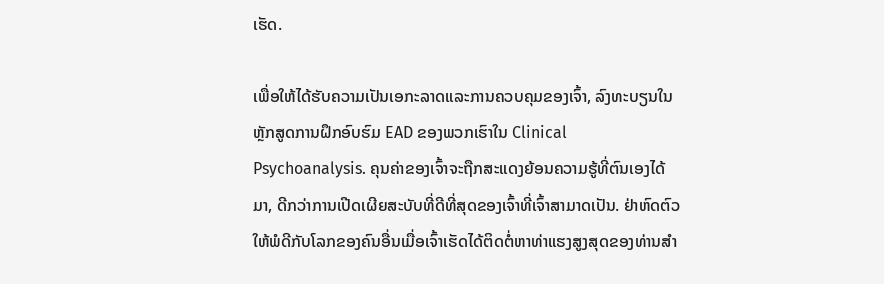ເຮັດ.

ເພື່ອໃຫ້ໄດ້ຮັບຄວາມເປັນເອກະລາດແລະການຄວບຄຸມຂອງເຈົ້າ, ລົງທະບຽນໃນຫຼັກສູດການຝຶກອົບຮົມ EAD ຂອງພວກເຮົາໃນ Clinical Psychoanalysis. ຄຸນຄ່າຂອງເຈົ້າຈະຖືກສະແດງຍ້ອນຄວາມຮູ້ທີ່ຕົນເອງໄດ້ມາ, ດີກວ່າການເປີດເຜີຍສະບັບທີ່ດີທີ່ສຸດຂອງເຈົ້າທີ່ເຈົ້າສາມາດເປັນ. ຢ່າຫົດຕົວໃຫ້ພໍດີກັບໂລກຂອງຄົນອື່ນເມື່ອເຈົ້າເຮັດໄດ້ຕິດຕໍ່ຫາທ່າແຮງສູງສຸດຂອງທ່ານສໍາ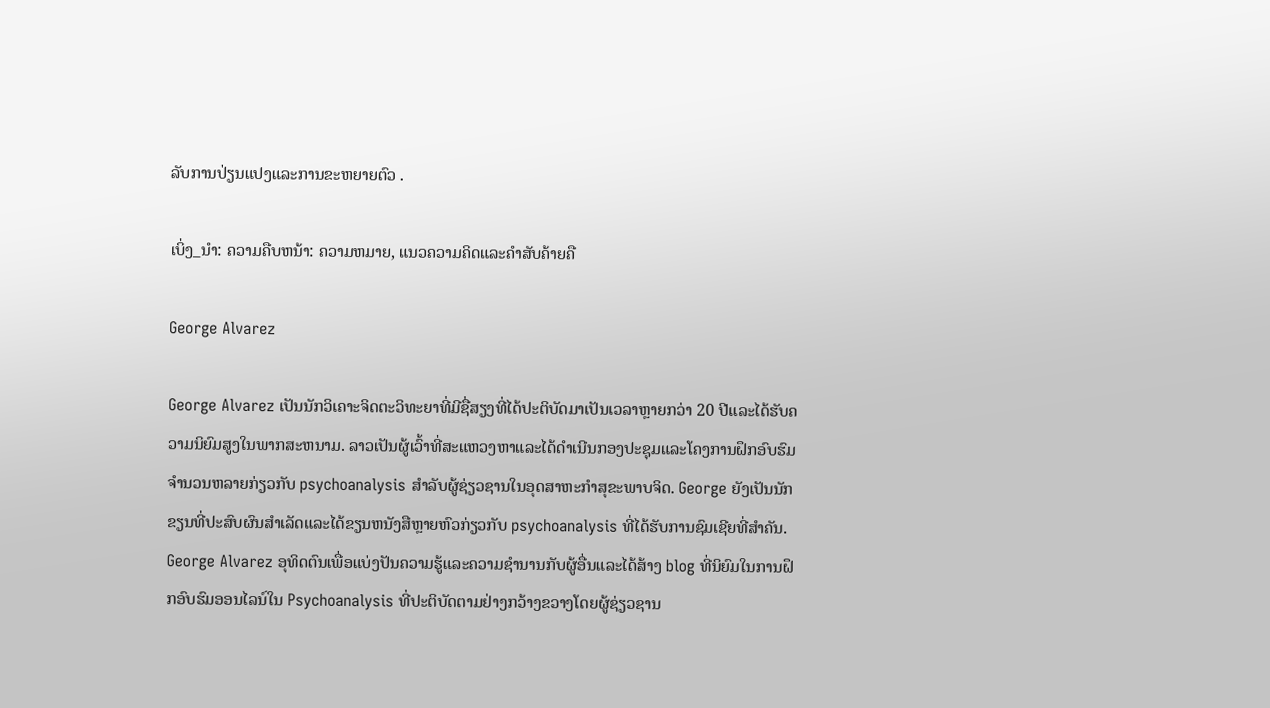ລັບການປ່ຽນແປງແລະການຂະຫຍາຍຕົວ .

ເບິ່ງ_ນຳ: ຄວາມຄືບຫນ້າ: ຄວາມຫມາຍ, ແນວຄວາມຄິດແລະຄໍາສັບຄ້າຍຄື

George Alvarez

George Alvarez ເປັນນັກວິເຄາະຈິດຕະວິທະຍາທີ່ມີຊື່ສຽງທີ່ໄດ້ປະຕິບັດມາເປັນເວລາຫຼາຍກວ່າ 20 ປີແລະໄດ້ຮັບຄວາມນິຍົມສູງໃນພາກສະຫນາມ. ລາວເປັນຜູ້ເວົ້າທີ່ສະແຫວງຫາແລະໄດ້ດໍາເນີນກອງປະຊຸມແລະໂຄງການຝຶກອົບຮົມຈໍານວນຫລາຍກ່ຽວກັບ psychoanalysis ສໍາລັບຜູ້ຊ່ຽວຊານໃນອຸດສາຫະກໍາສຸຂະພາບຈິດ. George ຍັງເປັນນັກຂຽນທີ່ປະສົບຜົນສໍາເລັດແລະໄດ້ຂຽນຫນັງສືຫຼາຍຫົວກ່ຽວກັບ psychoanalysis ທີ່ໄດ້ຮັບການຊົມເຊີຍທີ່ສໍາຄັນ. George Alvarez ອຸທິດຕົນເພື່ອແບ່ງປັນຄວາມຮູ້ແລະຄວາມຊໍານານກັບຜູ້ອື່ນແລະໄດ້ສ້າງ blog ທີ່ນິຍົມໃນການຝຶກອົບຮົມອອນໄລນ໌ໃນ Psychoanalysis ທີ່ປະຕິບັດຕາມຢ່າງກວ້າງຂວາງໂດຍຜູ້ຊ່ຽວຊານ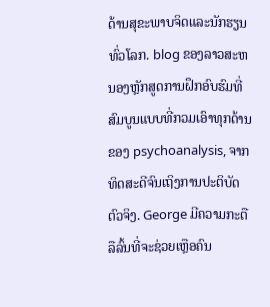ດ້ານສຸຂະພາບຈິດແລະນັກຮຽນທົ່ວໂລກ. blog ຂອງລາວສະຫນອງຫຼັກສູດການຝຶກອົບຮົມທີ່ສົມບູນແບບທີ່ກວມເອົາທຸກດ້ານຂອງ psychoanalysis, ຈາກທິດສະດີຈົນເຖິງການປະຕິບັດຕົວຈິງ. George ມີຄວາມກະຕືລືລົ້ນທີ່ຈະຊ່ວຍເຫຼືອຄົນ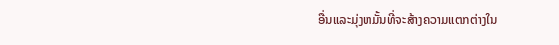ອື່ນແລະມຸ່ງຫມັ້ນທີ່ຈະສ້າງຄວາມແຕກຕ່າງໃນ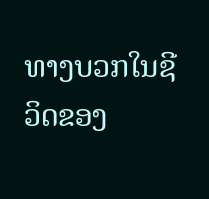ທາງບວກໃນຊີວິດຂອງ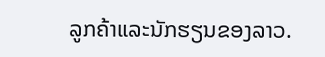ລູກຄ້າແລະນັກຮຽນຂອງລາວ.